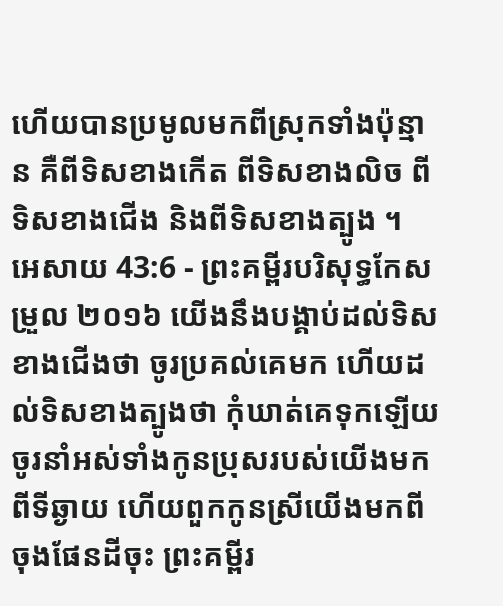ហើយបានប្រមូលមកពីស្រុកទាំងប៉ុន្មាន គឺពីទិសខាងកើត ពីទិសខាងលិច ពីទិសខាងជើង និងពីទិសខាងត្បូង ។
អេសាយ 43:6 - ព្រះគម្ពីរបរិសុទ្ធកែសម្រួល ២០១៦ យើងនឹងបង្គាប់ដល់ទិសខាងជើងថា ចូរប្រគល់គេមក ហើយដល់ទិសខាងត្បូងថា កុំឃាត់គេទុកឡើយ ចូរនាំអស់ទាំងកូនប្រុសរបស់យើងមកពីទីឆ្ងាយ ហើយពួកកូនស្រីយើងមកពីចុងផែនដីចុះ ព្រះគម្ពីរ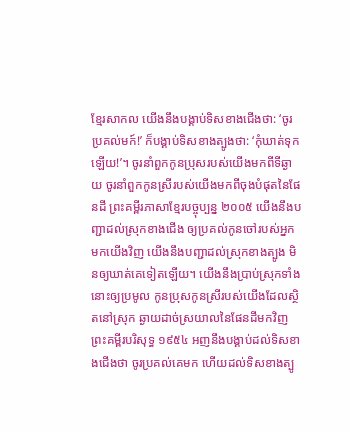ខ្មែរសាកល យើងនឹងបង្គាប់ទិសខាងជើងថា: ‘ចូរប្រគល់មក៍!’ ក៏បង្គាប់ទិសខាងត្បូងថា: ‘កុំឃាត់ទុកឡើយ!’។ ចូរនាំពួកកូនប្រុសរបស់យើងមកពីទីឆ្ងាយ ចូរនាំពួកកូនស្រីរបស់យើងមកពីចុងបំផុតនៃផែនដី ព្រះគម្ពីរភាសាខ្មែរបច្ចុប្បន្ន ២០០៥ យើងនឹងបញ្ជាដល់ស្រុកខាងជើង ឲ្យប្រគល់កូនចៅរបស់អ្នកមកយើងវិញ យើងនឹងបញ្ជាដល់ស្រុកខាងត្បូង មិនឲ្យឃាត់គេទៀតឡើយ។ យើងនឹងប្រាប់ស្រុកទាំងនោះឲ្យប្រមូល កូនប្រុសកូនស្រីរបស់យើងដែលស្ថិតនៅស្រុក ឆ្ងាយដាច់ស្រយាលនៃផែនដីមកវិញ ព្រះគម្ពីរបរិសុទ្ធ ១៩៥៤ អញនឹងបង្គាប់ដល់ទិសខាងជើងថា ចូរប្រគល់គេមក ហើយដល់ទិសខាងត្បូ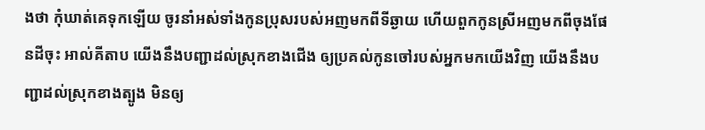ងថា កុំឃាត់គេទុកឡើយ ចូរនាំអស់ទាំងកូនប្រុសរបស់អញមកពីទីឆ្ងាយ ហើយពួកកូនស្រីអញមកពីចុងផែនដីចុះ អាល់គីតាប យើងនឹងបញ្ជាដល់ស្រុកខាងជើង ឲ្យប្រគល់កូនចៅរបស់អ្នកមកយើងវិញ យើងនឹងបញ្ជាដល់ស្រុកខាងត្បូង មិនឲ្យ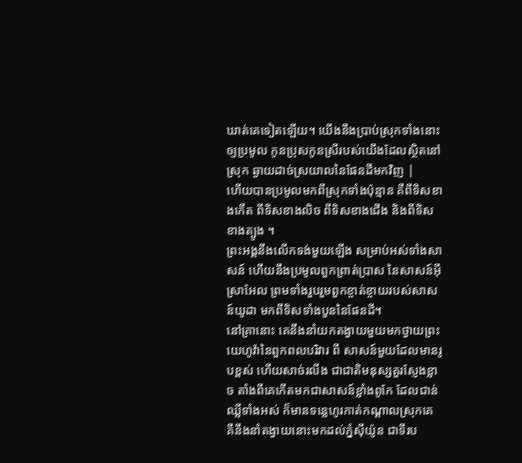ឃាត់គេទៀតឡើយ។ យើងនឹងប្រាប់ស្រុកទាំងនោះឲ្យប្រមូល កូនប្រុសកូនស្រីរបស់យើងដែលស្ថិតនៅស្រុក ឆ្ងាយដាច់ស្រយាលនៃផែនដីមកវិញ |
ហើយបានប្រមូលមកពីស្រុកទាំងប៉ុន្មាន គឺពីទិសខាងកើត ពីទិសខាងលិច ពីទិសខាងជើង និងពីទិសខាងត្បូង ។
ព្រះអង្គនឹងលើកទង់មួយឡើង សម្រាប់អស់ទាំងសាសន៍ ហើយនឹងប្រមូលពួកព្រាត់ប្រាស នៃសាសន៍អ៊ីស្រាអែល ព្រមទាំងរួបរួមពួកខ្ចាត់ខ្ចាយរបស់សាសន៍យូដា មកពីទិសទាំងបួននៃផែនដី។
នៅគ្រានោះ គេនឹងនាំយកតង្វាយមួយមកថ្វាយព្រះយេហូវ៉ានៃពួកពលបរិវារ ពី សាសន៍មួយដែលមានរូបខ្ពស់ ហើយសាច់រលីង ជាជាតិមនុស្សគួរស្ញែងខ្លាច តាំងពីគេកើតមកជាសាសន៍ខ្លាំងពូកែ ដែលជាន់ឈ្លីទាំងអស់ ក៏មានទន្លេហូរកាត់កណ្ដាលស្រុកគេ គឺនឹងនាំតង្វាយនោះមកដល់ភ្នំស៊ីយ៉ូន ជាទីរប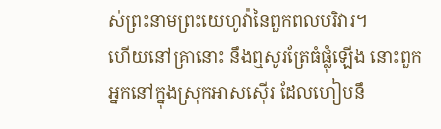ស់ព្រះនាមព្រះយេហូវ៉ានៃពួកពលបរិវារ។
ហើយនៅគ្រានោះ នឹងឮសូរត្រែធំផ្លុំឡើង នោះពួកអ្នកនៅក្នុងស្រុកអាសស៊ើរ ដែលហៀបនឹ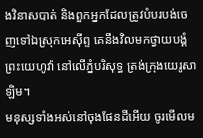ងវិនាសបាត់ និងពួកអ្នកដែលត្រូវបំបរបង់ចេញទៅឯស្រុកអេស៊ីព្ទ គេនឹងវិលមកថ្វាយបង្គំព្រះយេហូវ៉ា នៅលើភ្នំបរិសុទ្ធ ត្រង់ក្រុងយេរូសាឡិម។
មនុស្សទាំងអស់នៅចុងផែនដីអើយ ចូរមើលម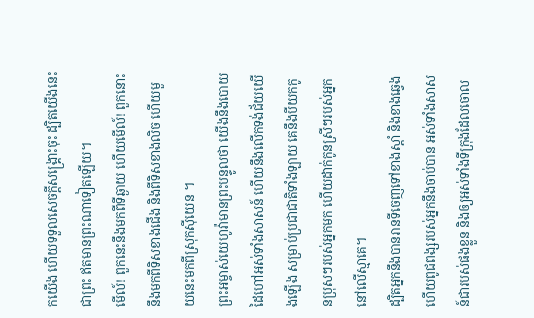កយើង ហើយទទួលសេចក្ដីសង្គ្រោះចុះ ដ្បិតយើងនេះជាព្រះ ឥតមានព្រះណាទៀតឡើយ។
មើល៍! ពួកនេះនឹងមកពីទីឆ្ងាយ ហើយមើល៍! ពួកនោះនឹងមកពីទិសខាងជើង និងពីទិសខាងលិច ហើយមួយនេះមកពីស្រុកស៊ីយេន ។
ព្រះអម្ចាស់យេហូវ៉ាមានព្រះបន្ទូលថា យើងនឹងបោយដៃហៅអស់ទាំងសាសន៍ ហើយនឹងលើកទង់ជ័យយើងឡើង សម្រាប់ប្រជាជាតិទាំងឡាយ គេនឹងបីយកកូនប្រុសៗរបស់អ្នកមក ហើយដាក់កូនស្រីៗរបស់អ្នកនៅលើស្មាគេ។
ដ្បិតអ្នកនឹងបានរានទីចេញទៅខាងស្តាំ និងខាងឆ្វេង ហើយពូជពង្សរបស់អ្នកនឹងចាប់បាន អស់ទាំងសាសន៍ជារបស់ផងខ្លួន និងឲ្យអស់ទាំងទីក្រុងដែលចោល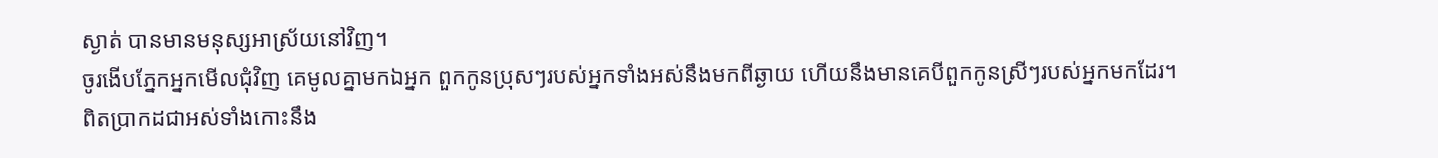ស្ងាត់ បានមានមនុស្សអាស្រ័យនៅវិញ។
ចូរងើបភ្នែកអ្នកមើលជុំវិញ គេមូលគ្នាមកឯអ្នក ពួកកូនប្រុសៗរបស់អ្នកទាំងអស់នឹងមកពីឆ្ងាយ ហើយនឹងមានគេបីពួកកូនស្រីៗរបស់អ្នកមកដែរ។
ពិតប្រាកដជាអស់ទាំងកោះនឹង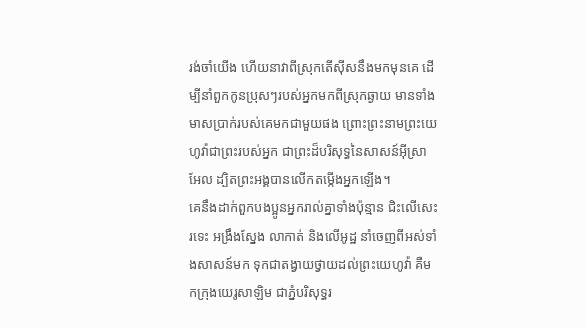រង់ចាំយើង ហើយនាវាពីស្រុកតើស៊ីសនឹងមកមុនគេ ដើម្បីនាំពួកកូនប្រុសៗរបស់អ្នកមកពីស្រុកឆ្ងាយ មានទាំងមាសប្រាក់របស់គេមកជាមួយផង ព្រោះព្រះនាមព្រះយេហូវ៉ាជាព្រះរបស់អ្នក ជាព្រះដ៏បរិសុទ្ធនៃសាសន៍អ៊ីស្រាអែល ដ្បិតព្រះអង្គបានលើកតម្កើងអ្នកឡើង។
គេនឹងដាក់ពួកបងប្អូនអ្នករាល់គ្នាទាំងប៉ុន្មាន ជិះលើសេះ រទេះ អង្រឹងស្នែង លាកាត់ និងលើអូដ្ឋ នាំចេញពីអស់ទាំងសាសន៍មក ទុកជាតង្វាយថ្វាយដល់ព្រះយេហូវ៉ា គឺមកក្រុងយេរូសាឡិម ជាភ្នំបរិសុទ្ធរ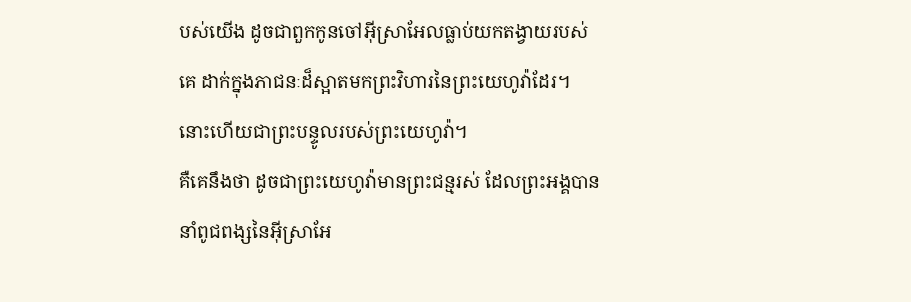បស់យើង ដូចជាពួកកូនចៅអ៊ីស្រាអែលធ្លាប់យកតង្វាយរបស់គេ ដាក់ក្នុងភាជនៈដ៏ស្អាតមកព្រះវិហារនៃព្រះយេហូវ៉ាដែរ។ នោះហើយជាព្រះបន្ទូលរបស់ព្រះយេហូវ៉ា។
គឺគេនឹងថា ដូចជាព្រះយេហូវ៉ាមានព្រះជន្មរស់ ដែលព្រះអង្គបាននាំពូជពង្សនៃអ៊ីស្រាអែ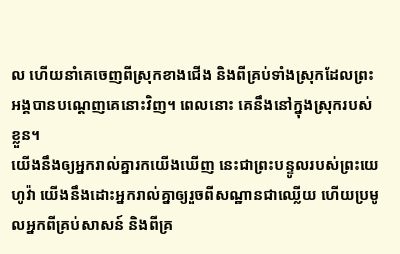ល ហើយនាំគេចេញពីស្រុកខាងជើង និងពីគ្រប់ទាំងស្រុកដែលព្រះអង្គបានបណ្តេញគេនោះវិញ។ ពេលនោះ គេនឹងនៅក្នុងស្រុករបស់ខ្លួន។
យើងនឹងឲ្យអ្នករាល់គ្នារកយើងឃើញ នេះជាព្រះបន្ទូលរបស់ព្រះយេហូវ៉ា យើងនឹងដោះអ្នករាល់គ្នាឲ្យរួចពីសណ្ឋានជាឈ្លើយ ហើយប្រមូលអ្នកពីគ្រប់សាសន៍ និងពីគ្រ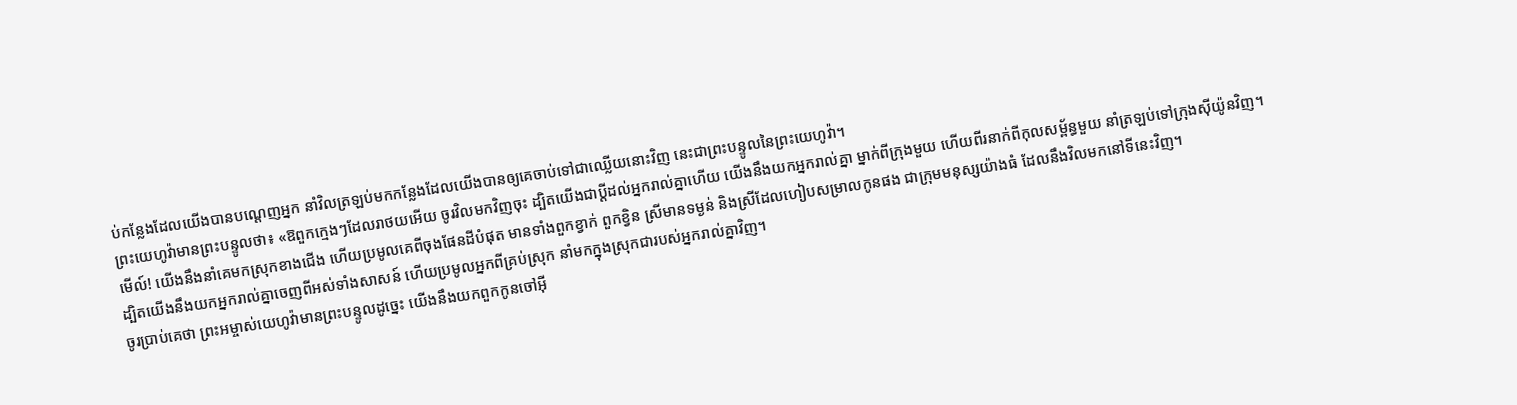ប់កន្លែងដែលយើងបានបណ្តេញអ្នក នាំវិលត្រឡប់មកកន្លែងដែលយើងបានឲ្យគេចាប់ទៅជាឈ្លើយនោះវិញ នេះជាព្រះបន្ទូលនៃព្រះយេហូវ៉ា។
ព្រះយេហូវ៉ាមានព្រះបន្ទូលថា៖ «ឱពួកក្មេងៗដែលរាថយអើយ ចូរវិលមកវិញចុះ ដ្បិតយើងជាប្ដីដល់អ្នករាល់គ្នាហើយ យើងនឹងយកអ្នករាល់គ្នា ម្នាក់ពីក្រុងមួយ ហើយពីរនាក់ពីកុលសម្ព័ន្ធមួយ នាំត្រឡប់ទៅក្រុងស៊ីយ៉ូនវិញ។
មើល៍! យើងនឹងនាំគេមកស្រុកខាងជើង ហើយប្រមូលគេពីចុងផែនដីបំផុត មានទាំងពួកខ្វាក់ ពួកខ្វិន ស្រីមានទម្ងន់ និងស្រីដែលហៀបសម្រាលកូនផង ជាក្រុមមនុស្សយ៉ាងធំ ដែលនឹងវិលមកនៅទីនេះវិញ។
ដ្បិតយើងនឹងយកអ្នករាល់គ្នាចេញពីអស់ទាំងសាសន៍ ហើយប្រមូលអ្នកពីគ្រប់ស្រុក នាំមកក្នុងស្រុកជារបស់អ្នករាល់គ្នាវិញ។
ចូរប្រាប់គេថា ព្រះអម្ចាស់យេហូវ៉ាមានព្រះបន្ទូលដូច្នេះ យើងនឹងយកពួកកូនចៅអ៊ី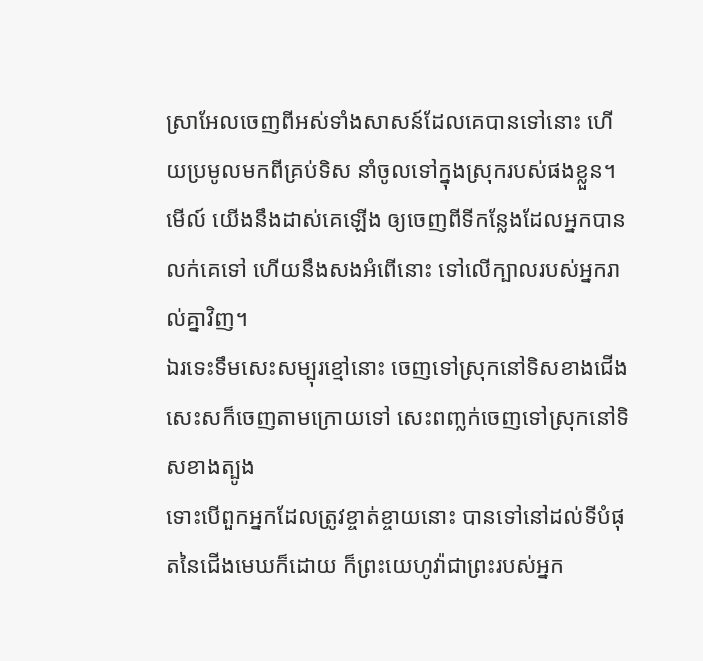ស្រាអែលចេញពីអស់ទាំងសាសន៍ដែលគេបានទៅនោះ ហើយប្រមូលមកពីគ្រប់ទិស នាំចូលទៅក្នុងស្រុករបស់ផងខ្លួន។
មើល៍ យើងនឹងដាស់គេឡើង ឲ្យចេញពីទីកន្លែងដែលអ្នកបានលក់គេទៅ ហើយនឹងសងអំពើនោះ ទៅលើក្បាលរបស់អ្នករាល់គ្នាវិញ។
ឯរទេះទឹមសេះសម្បុរខ្មៅនោះ ចេញទៅស្រុកនៅទិសខាងជើង សេះសក៏ចេញតាមក្រោយទៅ សេះពញ្លក់ចេញទៅស្រុកនៅទិសខាងត្បូង
ទោះបើពួកអ្នកដែលត្រូវខ្ចាត់ខ្ចាយនោះ បានទៅនៅដល់ទីបំផុតនៃជើងមេឃក៏ដោយ ក៏ព្រះយេហូវ៉ាជាព្រះរបស់អ្នក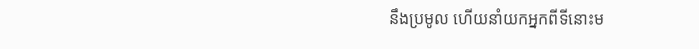នឹងប្រមូល ហើយនាំយកអ្នកពីទីនោះម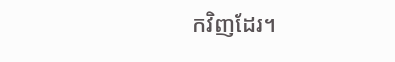កវិញដែរ។